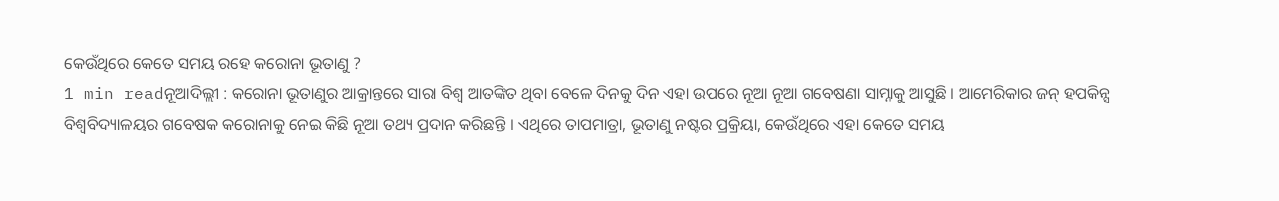କେଉଁଥିରେ କେତେ ସମୟ ରହେ କରୋନା ଭୂତାଣୁ ?
1 min readନୂଆଦିଲ୍ଲୀ : କରୋନା ଭୂତାଣୁର ଆକ୍ରାନ୍ତରେ ସାରା ବିଶ୍ୱ ଆତଙ୍କିତ ଥିବା ବେଳେ ଦିନକୁ ଦିନ ଏହା ଉପରେ ନୂଆ ନୂଆ ଗବେଷଣା ସାମ୍ନାକୁ ଆସୁଛି । ଆମେରିକାର ଜନ୍ ହପକିନ୍ସ ବିଶ୍ୱବିଦ୍ୟାଳୟର ଗବେଷକ କରୋନାକୁ ନେଇ କିଛି ନୂଆ ତଥ୍ୟ ପ୍ରଦାନ କରିଛନ୍ତି । ଏଥିରେ ତାପମାତ୍ରା, ଭୂତାଣୁ ନଷ୍ଟର ପ୍ରକ୍ରିୟା, କେଉଁଥିରେ ଏହା କେତେ ସମୟ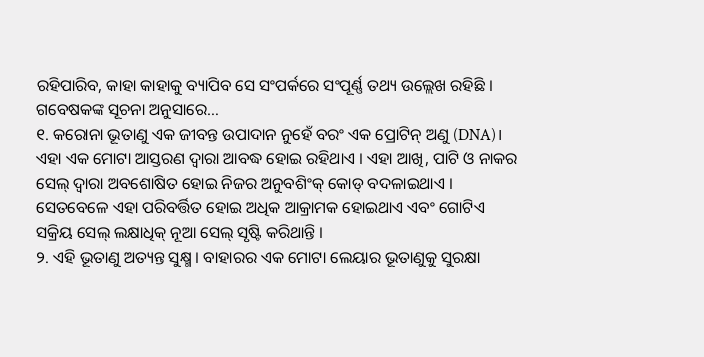ରହିପାରିବ, କାହା କାହାକୁ ବ୍ୟାପିବ ସେ ସଂପର୍କରେ ସଂପୂର୍ଣ୍ଣ ତଥ୍ୟ ଉଲ୍ଲେଖ ରହିଛି । ଗବେଷକଙ୍କ ସୂଚନା ଅନୁସାରେ…
୧. କରୋନା ଭୂତାଣୁ ଏକ ଜୀବନ୍ତ ଉପାଦାନ ନୁହେଁ ବରଂ ଏକ ପ୍ରୋଟିନ୍ ଅଣୁ (DNA)। ଏହା ଏକ ମୋଟା ଆସ୍ତରଣ ଦ୍ୱାରା ଆବଦ୍ଧ ହୋଇ ରହିଥାଏ । ଏହା ଆଖି, ପାଟି ଓ ନାକର ସେଲ୍ ଦ୍ୱାରା ଅବଶୋଷିତ ହୋଇ ନିଜର ଅନୁବଶିଂକ୍ କୋଡ୍ ବଦଳାଇଥାଏ । ସେତବେଳେ ଏହା ପରିବର୍ତ୍ତିତ ହୋଇ ଅଧିକ ଆକ୍ରାମକ ହୋଇଥାଏ ଏବଂ ଗୋଟିଏ ସକ୍ରିୟ ସେଲ୍ ଲକ୍ଷାଧିକ୍ ନୂଆ ସେଲ୍ ସୃଷ୍ଟି କରିଥାନ୍ତି ।
୨. ଏହି ଭୂତାଣୁ ଅତ୍ୟନ୍ତ ସୁକ୍ଷ୍ମ । ବାହାରର ଏକ ମୋଟା ଲେୟାର ଭୂତାଣୁକୁ ସୁରକ୍ଷା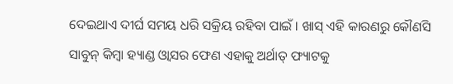ଦେଇଥାଏ ଦୀର୍ଘ ସମୟ ଧରି ସକ୍ରିୟ ରହିବା ପାଇଁ । ଖାସ୍ ଏହି କାରଣରୁ କୌଣସି ସାବୁନ୍ କିମ୍ବା ହ୍ୟାଣ୍ଡ ଓ୍ୱାସର ଫେଣ ଏହାକୁ ଅର୍ଥାତ୍ ଫ୍ୟାଟକୁ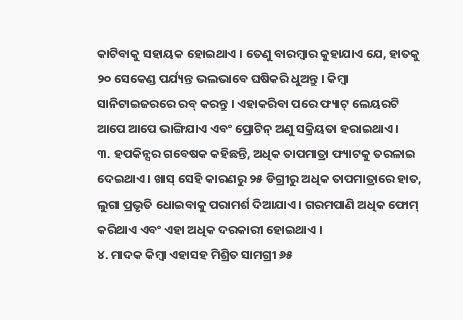କାଟିବାକୁ ସହାୟକ ହୋଇଥାଏ । ତେଣୁ ବାରମ୍ବାର କୁହାଯାଏ ଯେ, ହାତକୁ ୨୦ ସେକେଣ୍ଡ ପର୍ଯ୍ୟନ୍ତ ଭଲଭାବେ ଘଷିକରି ଧୁଅନ୍ତୁ । କିମ୍ବା ସାନିଟାଇଜରରେ ରବ୍ କରନ୍ତୁ । ଏହାକରିବା ପରେ ଫ୍ୟାଟ୍ ଲେୟରଟି ଆପେ ଆପେ ଭାଙ୍ଗିଯାଏ ଏବଂ ପ୍ରୋଟିନ୍ ଅଣୁ ସକ୍ରିୟତା ହରାଇଥାଏ ।
୩. ହପକିନ୍ସର ଗବେଷକ କହିଛନ୍ତି, ଅଧିକ ତାପମାତ୍ରା ଫ୍ୟାଟକୁ ତରଳାଇ ଦେଇଥାଏ । ଖାସ୍ ସେହି କାରଣରୁ ୨୫ ଡିଗ୍ରୀରୁ ଅଧିକ ତାପମାତ୍ରାରେ ହାତ, ଲୁଗା ପ୍ରଭୃତି ଧୋଇବାକୁ ପରାମର୍ଶ ଦିଆଯାଏ । ଗରମପାଣି ଅଧିକ ଫୋମ୍ କରିଥାଏ ଏବଂ ଏହା ଅଧିକ ଦରକାରୀ ହୋଇଥାଏ ।
୪. ମାଦକ କିମ୍ବା ଏହାସହ ମିଶ୍ରିତ ସାମଗ୍ରୀ ୬୫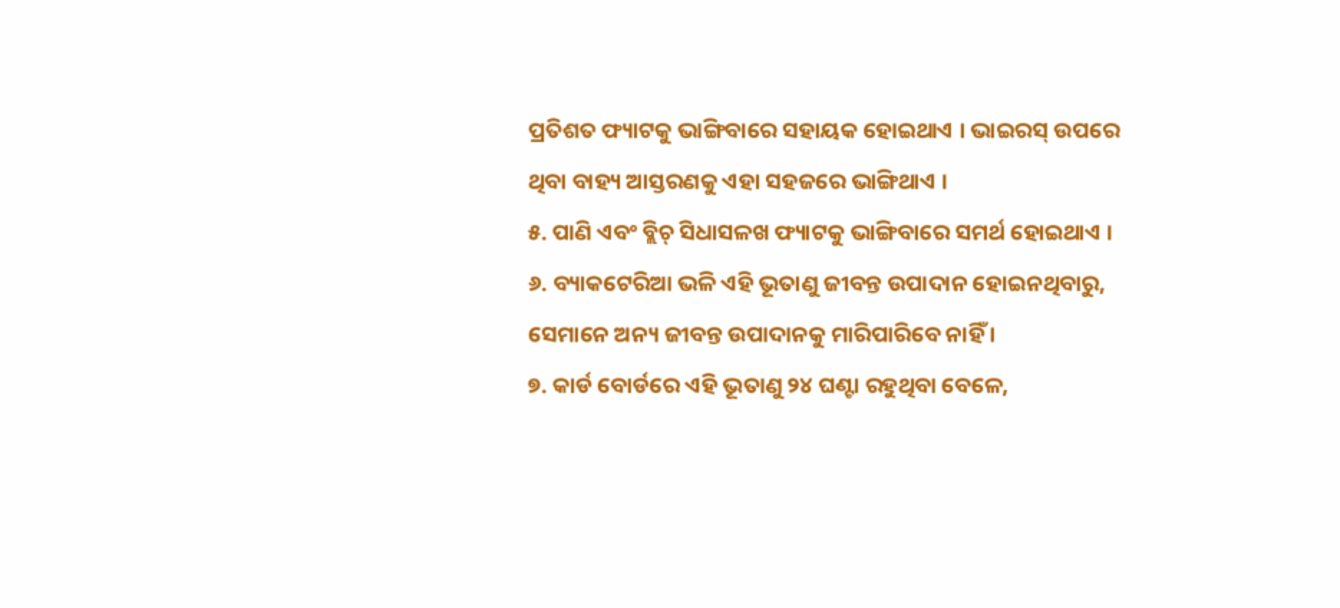ପ୍ରତିଶତ ଫ୍ୟାଟକୁ ଭାଙ୍ଗିବାରେ ସହାୟକ ହୋଇଥାଏ । ଭାଇରସ୍ ଉପରେ ଥିବା ବାହ୍ୟ ଆସ୍ତରଣକୁ ଏହା ସହଜରେ ଭାଙ୍ଗିଥାଏ ।
୫. ପାଣି ଏବଂ ବ୍ଲିଚ୍ ସିଧାସଳଖ ଫ୍ୟାଟକୁ ଭାଙ୍ଗିବାରେ ସମର୍ଥ ହୋଇଥାଏ ।
୬. ବ୍ୟାକଟେରିଆ ଭଳି ଏହି ଭୂତାଣୁ ଜୀବନ୍ତ ଉପାଦାନ ହୋଇନଥିବାରୁ, ସେମାନେ ଅନ୍ୟ ଜୀବନ୍ତ ଉପାଦାନକୁ ମାରିପାରିବେ ନାହିଁ ।
୭. କାର୍ଡ ବୋର୍ଡରେ ଏହି ଭୂତାଣୁ ୨୪ ଘଣ୍ଟା ରହୁଥିବା ବେଳେ,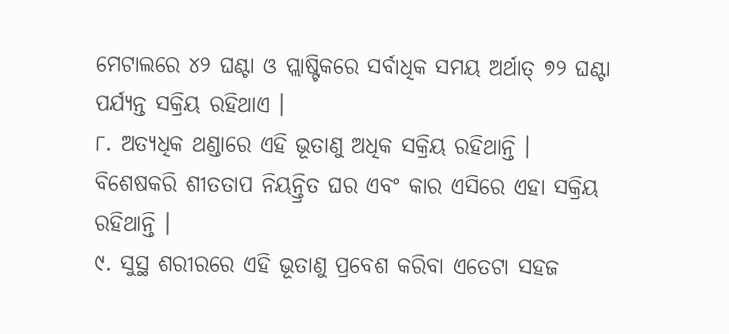ମେଟାଲରେ ୪୨ ଘଣ୍ଟା ଓ ପ୍ଲାଷ୍ଟିକରେ ସର୍ବାଧିକ ସମୟ ଅର୍ଥାତ୍ ୭୨ ଘଣ୍ଟା ପର୍ଯ୍ୟନ୍ତ ସକ୍ରିୟ ରହିଥାଏ ।
୮. ଅତ୍ୟଧିକ ଥଣ୍ଡାରେ ଏହି ଭୂତାଣୁ ଅଧିକ ସକ୍ରିୟ ରହିଥାନ୍ତି । ବିଶେଷକରି ଶୀତତାପ ନିୟନ୍ତ୍ରିତ ଘର ଏବଂ କାର ଏସିରେ ଏହା ସକ୍ରିୟ ରହିଥାନ୍ତି ।
୯. ସୁସ୍ଥ ଶରୀରରେ ଏହି ଭୂତାଣୁ ପ୍ରବେଶ କରିବା ଏତେଟା ସହଜ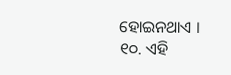ହୋଇନଥାଏ ।
୧୦. ଏହି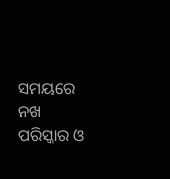ସମୟରେ ନଖ ପରିସ୍କାର ଓ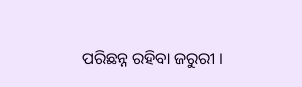ପରିଛନ୍ନ ରହିବା ଜରୁରୀ ।